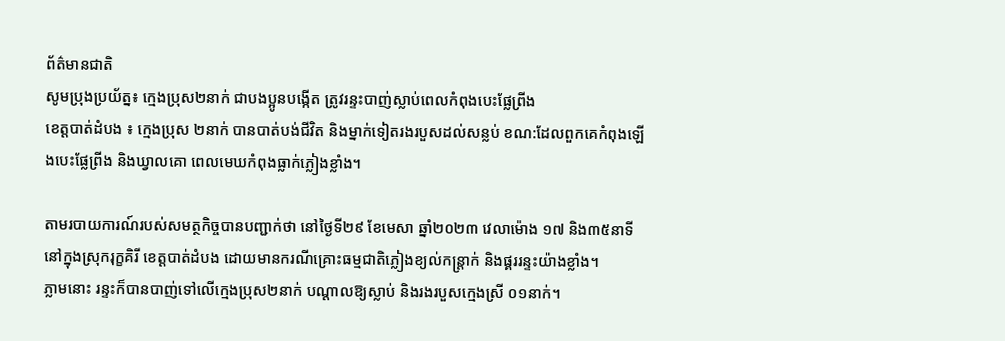ព័ត៌មានជាតិ
សូមប្រុងប្រយ័ត្ន៖ ក្មេងប្រុស២នាក់ ជាបងប្អូនបង្កើត ត្រូវរន្ទះបាញ់ស្លាប់ពេលកំពុងបេះផ្លែព្រីង
ខេត្តបាត់ដំបង ៖ ក្មេងប្រុស ២នាក់ បានបាត់បង់ជីវិត និងម្នាក់ទៀតរងរបួសដល់សន្លប់ ខណ:ដែលពួកគេកំពុងឡើងបេះផ្លែព្រីង និងឃ្វាលគោ ពេលមេឃកំពុងធ្លាក់ភ្លៀងខ្លាំង។

តាមរបាយការណ៍របស់សមត្ថកិច្ចបានបញ្ជាក់ថា នៅថ្ងៃទី២៩ ខែមេសា ឆ្នាំ២០២៣ វេលាម៉ោង ១៧ និង៣៥នាទី នៅក្នុងស្រុករុក្ខគិរី ខេត្តបាត់ដំបង ដោយមានករណីគ្រោះធម្មជាតិភ្លៀងខ្យល់កន្រ្តាក់ និងផ្គររន្ទះយ៉ាងខ្លាំង។
ភ្លាមនោះ រន្ទះក៏បានបាញ់ទៅលើក្មេងប្រុស២នាក់ បណ្តាលឱ្យស្លាប់ និងរងរបួសក្មេងស្រី ០១នាក់។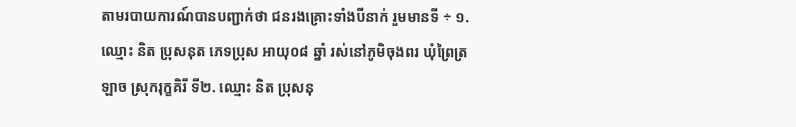តាមរបាយការណ៍បានបញ្ជាក់ថា ជនរងគ្រោះទាំងបីនាក់ រួមមានទី ÷ ១. ឈ្មោះ និត ប្រុសនុត ភេទប្រុស អាយុ០៨ ឆ្នាំ រស់នៅភូមិចុងពរ ឃុំព្រៃត្រឡាច ស្រុករុក្ខគិរី ទី២. ឈ្មោះ និត ប្រុសនុ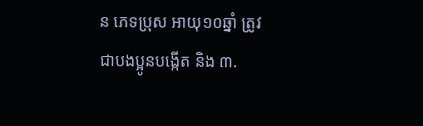ន ភេទប្រុស អាយុ១០ឆ្នាំ ត្រូវជាបងប្អូនបង្កើត និង ៣.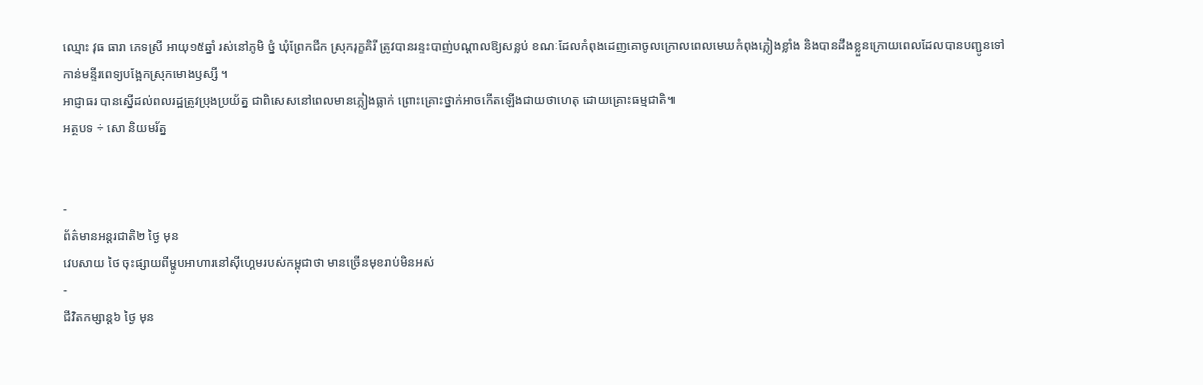ឈ្មោះ វុធ ធារា ភេទស្រី អាយុ១៥ឆ្នាំ រស់នៅភូមិ ថ្នំ ឃុំព្រែកជីក ស្រុករុក្ខគិរី ត្រូវបានរន្ទះបាញ់បណ្តាលឱ្យសន្លប់ ខណៈដែលកំពុងដេញគោចូលក្រោលពេលមេឃកំពុងភ្លៀងខ្លាំង និងបានដឹងខ្លួនក្រោយពេលដែលបានបញ្ជូនទៅកាន់មន្ទីរពេទ្យបង្អែកស្រុកមោងឫស្សី ។
អាជ្ញាធរ បានស្នើដល់ពលរដ្ឋត្រូវប្រុងប្រយ័ត្ន ជាពិសេសនៅពេលមានភ្លៀងធ្លាក់ ព្រោះគ្រោះថ្នាក់អាចកើតឡើងជាយថាហេតុ ដោយគ្រោះធម្មជាតិ៕
អត្ថបទ ÷ សោ និយមរ័ត្ន


-
ព័ត៌មានអន្ដរជាតិ២ ថ្ងៃ មុន
វេបសាយ ថៃ ចុះផ្សាយពីម្ហូបអាហារនៅស៊ីហ្គេមរបស់កម្ពុជាថា មានច្រើនមុខរាប់មិនអស់
-
ជីវិតកម្សាន្ដ៦ ថ្ងៃ មុន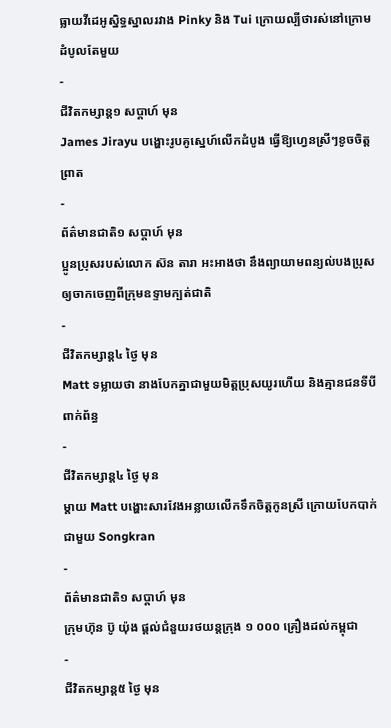ធ្លាយវីដេអូស្និទ្ធស្នាលរវាង Pinky និង Tui ក្រោយល្បីថារស់នៅក្រោមដំបូលតែមួយ
-
ជីវិតកម្សាន្ដ១ សប្តាហ៍ មុន
James Jirayu បង្ហោះរូបគូស្នេហ៍លើកដំបូង ធ្វើឱ្យហ្វេនស្រីៗខូចចិត្តព្រាត
-
ព័ត៌មានជាតិ១ សប្តាហ៍ មុន
ប្អូនប្រុសរបស់លោក ស៊ន តារា អះអាងថា នឹងព្យាយាមពន្យល់បងប្រុសឲ្យចាកចេញពីក្រុមឧទ្ទាមក្បត់ជាតិ
-
ជីវិតកម្សាន្ដ៤ ថ្ងៃ មុន
Matt ទម្លាយថា នាងបែកគ្នាជាមួយមិត្តប្រុសយូរហើយ និងគ្មានជនទីបីពាក់ព័ន្ធ
-
ជីវិតកម្សាន្ដ៤ ថ្ងៃ មុន
ម្ដាយ Matt បង្ហោះសារវែងអន្លាយលើកទឹកចិត្តកូនស្រី ក្រោយបែកបាក់ជាមួយ Songkran
-
ព័ត៌មានជាតិ១ សប្តាហ៍ មុន
ក្រុមហ៊ុន ប៊ូ យ៉ុង ផ្ដល់ជំនួយរថយន្តក្រុង ១ ០០០ គ្រឿងដល់កម្ពុជា
-
ជីវិតកម្សាន្ដ៥ ថ្ងៃ មុន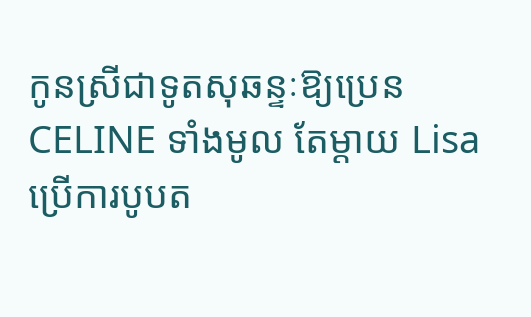កូនស្រីជាទូតសុឆន្ទៈឱ្យប្រេន CELINE ទាំងមូល តែម្ដាយ Lisa ប្រើការបូបត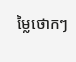ម្លៃថោកៗ